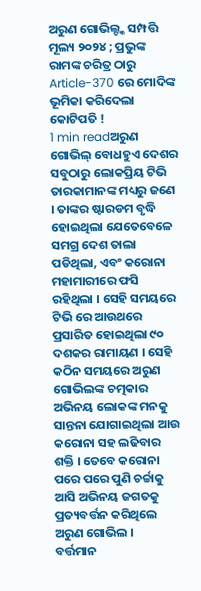ଅରୁଣ ଗୋଭିଲ୍ଙ୍କ ସମ୍ପତ୍ତି ମୂଲ୍ୟ ୨୦୨୪ ; ପ୍ରଭୁଙ୍କ ରାମଙ୍କ ଚରିତ୍ର ଠାରୁ Article-370 ରେ ମୋଦିଙ୍କ ଭୂମିକା କରିଦେଲା କୋଟିପତି !
1 min readଅରୁଣ ଗୋଭିଲ୍ ବୋଧହୁଏ ଦେଶର ସବୁଠାରୁ ଲୋକପ୍ରିୟ ଟିଭି ତାରକାମାନଙ୍କ ମଧ୍ୟରୁ ଜଣେ । ତାଙ୍କର ଷ୍ଟାରଡମ ବୃଦ୍ଧି ହୋଇଥିଲା ଯେତେବେଳେ ସମଗ୍ର ଦେଶ ତାଲା ପଡିଥିଲା, ଏବଂ କରୋନା ମହାମାରୀରେ ଫସି ରହିଥିଲା । ସେହି ସମୟରେ ଟିଭି ରେ ଆଉଥରେ ପ୍ରସାରିତ ହୋଇଥିଲା ୯୦ ଦଶକର ରାମାୟଣ । ସେହି କଠିନ ସମୟରେ ଅରୁଣ ଗୋଭିଲଙ୍କ ଚତ୍ମକାର ଅଭିନୟ ଲୋକଙ୍କ ମନକୁ ସାନ୍ତନା ଯୋଗାଇଥିଲା ଆଉ କରୋନା ସହ ଲଢିବାର ଶକ୍ତି । ତେବେ କରୋନା ପରେ ପରେ ପୁଣି ଚର୍ଚ୍ଚାକୁ ଆସି ଅଭିନୟ ଜଗତକୁ ପ୍ରତ୍ୟବର୍ତ୍ତନ କରିଥିଲେ ଅରୁଣ ଗୋଭିଲ ।
ବର୍ତ୍ତମାନ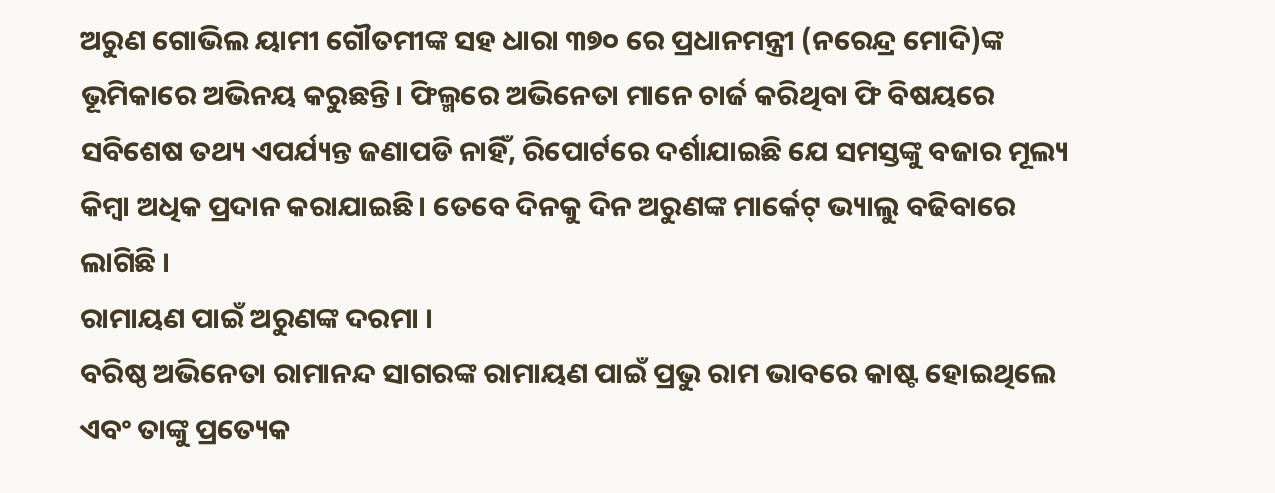ଅରୁଣ ଗୋଭିଲ ୟାମୀ ଗୌତମୀଙ୍କ ସହ ଧାରା ୩୭୦ ରେ ପ୍ରଧାନମନ୍ତ୍ରୀ (ନରେନ୍ଦ୍ର ମୋଦି)ଙ୍କ ଭୂମିକାରେ ଅଭିନୟ କରୁଛନ୍ତି। ଫିଲ୍ମରେ ଅଭିନେତା ମାନେ ଚାର୍ଜ କରିଥିବା ଫି ବିଷୟରେ ସବିଶେଷ ତଥ୍ୟ ଏପର୍ଯ୍ୟନ୍ତ ଜଣାପଡି ନାହିଁ, ରିପୋର୍ଟରେ ଦର୍ଶାଯାଇଛି ଯେ ସମସ୍ତଙ୍କୁ ବଜାର ମୂଲ୍ୟ କିମ୍ବା ଅଧିକ ପ୍ରଦାନ କରାଯାଇଛି। ତେବେ ଦିନକୁ ଦିନ ଅରୁଣଙ୍କ ମାର୍କେଟ୍ ଭ୍ୟାଲୁ ବଢିବାରେ ଲାଗିଛି ।
ରାମାୟଣ ପାଇଁ ଅରୁଣଙ୍କ ଦରମା ।
ବରିଷ୍ଠ ଅଭିନେତା ରାମାନନ୍ଦ ସାଗରଙ୍କ ରାମାୟଣ ପାଇଁ ପ୍ରଭୁ ରାମ ଭାବରେ କାଷ୍ଟ ହୋଇଥିଲେ ଏବଂ ତାଙ୍କୁ ପ୍ରତ୍ୟେକ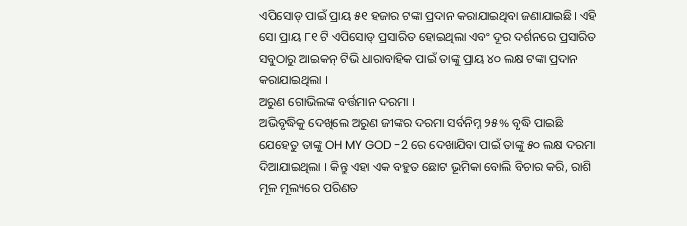ଏପିସୋଡ୍ ପାଇଁ ପ୍ରାୟ ୫୧ ହଜାର ଟଙ୍କା ପ୍ରଦାନ କରାଯାଇଥିବା ଜଣାଯାଇଛି। ଏହି ସୋ ପ୍ରାୟ ୮୧ ଟି ଏପିସୋଡ୍ ପ୍ରସାରିତ ହୋଇଥିଲା ଏବଂ ଦୂର ଦର୍ଶନରେ ପ୍ରସାରିତ ସବୁଠାରୁ ଆଇକନ୍ ଟିଭି ଧାରାବାହିକ ପାଇଁ ତାଙ୍କୁ ପ୍ରାୟ ୪୦ ଲକ୍ଷ ଟଙ୍କା ପ୍ରଦାନ କରାଯାଇଥିଲା ।
ଅରୁଣ ଗୋଭିଲଙ୍କ ବର୍ତ୍ତମାନ ଦରମା ।
ଅଭିବୃଦ୍ଧିକୁ ଦେଖିଲେ ଅରୁଣ ଜୀଙ୍କର ଦରମା ସର୍ବନିମ୍ନ ୨୫% ବୃଦ୍ଧି ପାଇଛି ଯେହେତୁ ତାଙ୍କୁ OH MY GOD -2 ରେ ଦେଖାଯିବା ପାଇଁ ତାଙ୍କୁ ୫୦ ଲକ୍ଷ ଦରମା ଦିଆଯାଇଥିଲା । କିନ୍ତୁ ଏହା ଏକ ବହୁତ ଛୋଟ ଭୂମିକା ବୋଲି ବିଚାର କରି, ରାଶି ମୂଳ ମୂଲ୍ୟରେ ପରିଣତ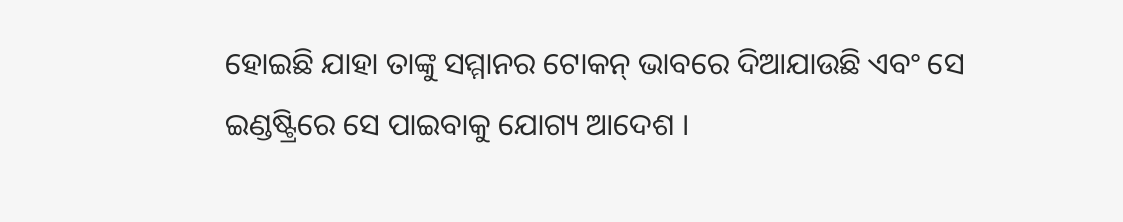ହୋଇଛି ଯାହା ତାଙ୍କୁ ସମ୍ମାନର ଟୋକନ୍ ଭାବରେ ଦିଆଯାଉଛି ଏବଂ ସେ ଇଣ୍ଡଷ୍ଟ୍ରିରେ ସେ ପାଇବାକୁ ଯୋଗ୍ୟ ଆଦେଶ ।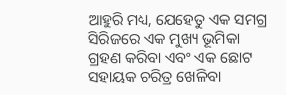ଆହୁରି ମଧ୍ୟ, ଯେହେତୁ ଏକ ସମଗ୍ର ସିରିଜରେ ଏକ ମୁଖ୍ୟ ଭୂମିକା ଗ୍ରହଣ କରିବା ଏବଂ ଏକ ଛୋଟ ସହାୟକ ଚରିତ୍ର ଖେଳିବା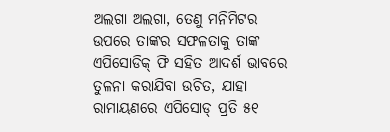ଅଲଗା ଅଲଗା, ତେଣୁ ମନିମିଟର ଉପରେ ତାଙ୍କର ସଫଳତାକୁ ତାଙ୍କ ଏପିସୋଡିକ୍ ଫି ସହିତ ଆଦର୍ଶ ଭାବରେ ତୁଳନା କରାଯିବା ଉଚିତ, ଯାହା ରାମାୟଣରେ ଏପିସୋଡ୍ ପ୍ରତି ୫୧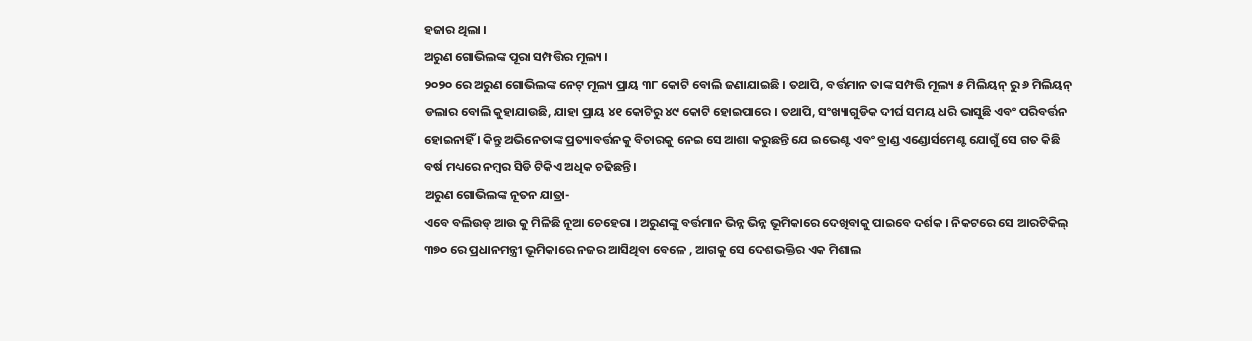ହଜାର ଥିଲା ।
ଅରୁଣ ଗୋଭିଲଙ୍କ ପୂରା ସମ୍ପତ୍ତିର ମୂଲ୍ୟ ।
୨୦୨୦ ରେ ଅରୁଣ ଗୋଭିଲଙ୍କ ନେଟ୍ ମୂଲ୍ୟ ପ୍ରାୟ ୩୮ କୋଟି ବୋଲି ଜଣାଯାଇଛି । ତଥାପି, ବର୍ତ୍ତମାନ ତାଙ୍କ ସମ୍ପତ୍ତି ମୂଲ୍ୟ ୫ ମିଲିୟନ୍ ରୁ ୬ ମିଲିୟନ୍ ଡଲାର ବୋଲି କୁହାଯାଉଛି, ଯାହା ପ୍ରାୟ ୪୧ କୋଟିରୁ ୪୯ କୋଟି ହୋଇପାରେ । ତଥାପି, ସଂଖ୍ୟାଗୁଡିକ ଦୀର୍ଘ ସମୟ ଧରି ଭାସୁଛି ଏବଂ ପରିବର୍ତ୍ତନ ହୋଇନାହିଁ । କିନ୍ତୁ ଅଭିନେତାଙ୍କ ପ୍ରତ୍ୟାବର୍ତ୍ତନକୁ ବିଚାରକୁ ନେଇ ସେ ଆଶା କରୁଛନ୍ତି ଯେ ଇଭେଣ୍ଟ ଏବଂ ବ୍ରାଣ୍ଡ ଏଣ୍ଡୋର୍ସମେଣ୍ଟ ଯୋଗୁଁ ସେ ଗତ କିଛି ବର୍ଷ ମଧ୍ୟରେ ନମ୍ବର ସିଡି ଟିକିଏ ଅଧିକ ଚଢିଛନ୍ତି।
ଅରୁଣ ଗୋଭିଲଙ୍କ ନୂତନ ଯାତ୍ରା-
ଏବେ ବଲିଉଡ୍ ଆଉ କୁ ମିଳିଛି ନୂଆ ଚେହେରା । ଅରୁଣଙ୍କୁ ବର୍ତ୍ତମାନ ଭିନ୍ନ ଭିନ୍ନ ଭୂମିକାରେ ଦେଖିବାକୁ ପାଇବେ ଦର୍ଶକ । ନିକଟରେ ସେ ଆରଟିକିଲ୍ ୩୭୦ ରେ ପ୍ରଧାନମନ୍ତ୍ରୀ ଭୂମିକାରେ ନଜର ଆସିଥିବା ବେଳେ , ଆଗକୁ ସେ ଦେଶଭକ୍ତିର ଏକ ମିଶାଲ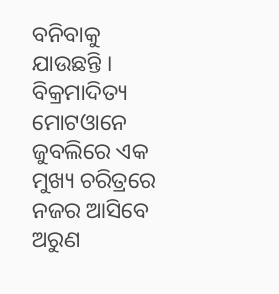ବନିବାକୁ ଯାଉଛନ୍ତି । ବିକ୍ରମାଦିତ୍ୟ ମୋଟଓାନେ ଜୁବଲିରେ ଏକ ମୁଖ୍ୟ ଚରିତ୍ରରେ ନଜର ଆସିବେ ଅରୁଣ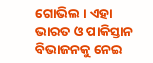ଗୋଭିଲ । ଏହା ଭାରତ ଓ ପାକିସ୍ତାନ ବିଭାଜନକୁ ନେଇ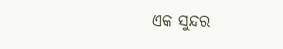ଏକ ସୁନ୍ଦର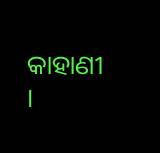କାହାଣୀ ।